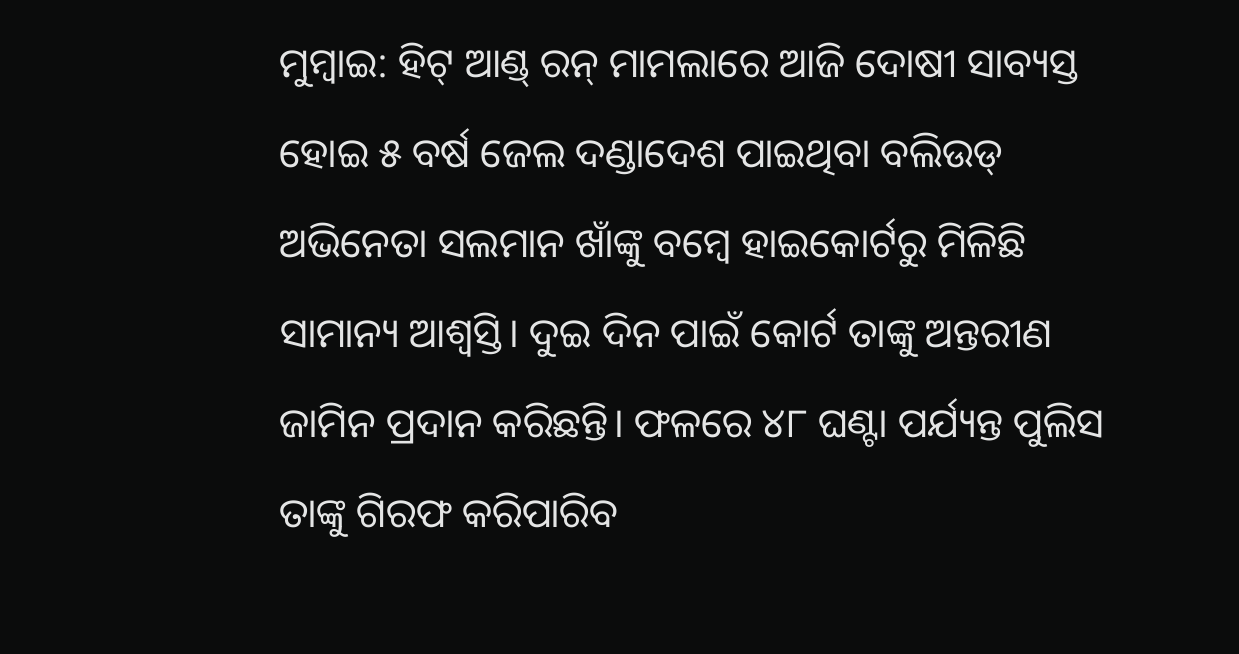ମୁମ୍ବାଇ: ହିଟ୍ ଆଣ୍ଡ୍ ରନ୍ ମାମଲାରେ ଆଜି ଦୋଷୀ ସାବ୍ୟସ୍ତ ହୋଇ ୫ ବର୍ଷ ଜେଲ ଦଣ୍ଡାଦେଶ ପାଇଥିବା ବଲିଉଡ୍ ଅଭିନେତା ସଲମାନ ଖାଁଙ୍କୁ ବମ୍ବେ ହାଇକୋର୍ଟରୁ ମିଳିଛି ସାମାନ୍ୟ ଆଶ୍ୱସ୍ତି। ଦୁଇ ଦିନ ପାଇଁ କୋର୍ଟ ତାଙ୍କୁ ଅନ୍ତରୀଣ ଜାମିନ ପ୍ରଦାନ କରିଛନ୍ତି। ଫଳରେ ୪୮ ଘଣ୍ଟା ପର୍ଯ୍ୟନ୍ତ ପୁଲିସ ତାଙ୍କୁ ଗିରଫ କରିପାରିବ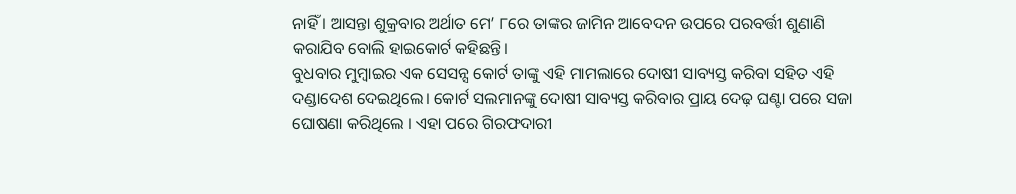ନାହିଁ । ଆସନ୍ତା ଶୁକ୍ରବାର ଅର୍ଥାତ ମେ’ ୮ରେ ତାଙ୍କର ଜାମିନ ଆବେଦନ ଉପରେ ପରବର୍ତ୍ତୀ ଶୁଣାଣି କରାଯିବ ବୋଲି ହାଇକୋର୍ଟ କହିଛନ୍ତି।
ବୁଧବାର ମୁମ୍ବାଇର ଏକ ସେସନ୍ସ କୋର୍ଟ ତାଙ୍କୁ ଏହି ମାମଲାରେ ଦୋଷୀ ସାବ୍ୟସ୍ତ କରିବା ସହିତ ଏହି ଦଣ୍ଡାଦେଶ ଦେଇଥିଲେ। କୋର୍ଟ ସଲମାନଙ୍କୁ ଦୋଷୀ ସାବ୍ୟସ୍ତ କରିବାର ପ୍ରାୟ ଦେଢ଼ ଘଣ୍ଟା ପରେ ସଜା ଘୋଷଣା କରିଥିଲେ । ଏହା ପରେ ଗିରଫଦାରୀ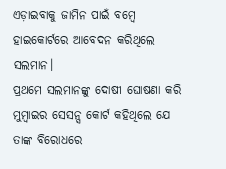ଏଡ଼ାଇବାକୁ ଜାମିନ ପାଇଁ ବମ୍ବେ ହାଇକୋର୍ଟରେ ଆବେଦନ କରିଥିଲେ ସଲମାନ।
ପ୍ରଥମେ ସଲମାନଙ୍କୁ ଦୋଷୀ ଘୋଷଣା କରି ମୁମ୍ବାଇର ସେସନ୍ସ କୋର୍ଟ କହିଥିଲେ ଯେ ତାଙ୍କ ବିରୋଧରେ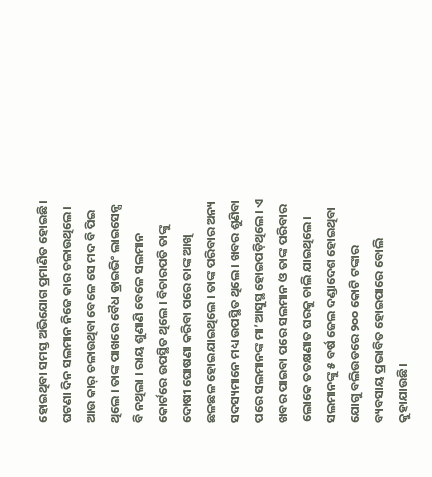ହୋଇଥିବା ସମସ୍ତ ଅଭିଯୋଗ ପ୍ରମାଣିତ ହୋଇଛି। ଘଟଣା ଦିନ ସଲମାନ ନିଜେ କାର ଚଳାଉଥିଲେ। ଆଉ କାର୍ ଚଳାଉଥିବା ବେଳେ ସେ ମଦ ବି ପିଇ ଥିଲେ । ତାଙ୍କ ପାଖରେ ବୈଧ ଡ୍ରାଇଭିଂ ଲାଇସେନ୍ସ ବି ନଥିଲା । ରାୟ ଶୁଣାଣି ବେଳେ ସଲମାନ କୋର୍ଟରେ ଉପସ୍ଥିତ ଥିଲେ । ବିଚାରପତି ତାଙ୍କୁ ଦୋଷୀ ଘୋଷଣା କରିବା ପରେ ତାଙ୍କ ଆଖି ଛଳଛଳ ହୋଇଯାଇଥିଲେ । ତାଙ୍କ ପରିବାର ଅନ୍ୟ ସଦସ୍ୟମାନେ ମଧ୍ୟ ଉପସ୍ଥିତ ଥିଲେ । ଖବର ଶୁଣିବା ପରେ ସଲମାନଙ୍କ ମା’ଆସୁସ୍ଥ ହୋଇପଡ଼ିଥିଲେ। ଏ ଖବର ପାଇବା ପରେ ସଲମାନ ଓ ତାଙ୍କ ପରିବାର ଲୋକେ ତତକ୍ଷଣାତ ଘରକୁ ଚାଲି ଯାଇଥିଲେ।
ସଲମାନଙ୍କୁ ୫ ବର୍ଷ ଜେଲ ଦଣ୍ଡାଦେଶ ହୋଇଥିବା ଯୋଗୁ ବଲିଉଡରେ ୨୦୦ କୋଟି ଟଙ୍କାର ବ୍ୟବସାୟ ପ୍ରଭାବିତ ହୋଇପାରେ ବୋଲି କୁହାଯାଉଛି।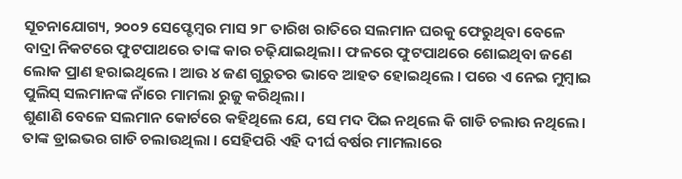ସୂଚନାଯୋଗ୍ୟ, ୨୦୦୨ ସେପ୍ଟେମ୍ବର ମାସ ୨୮ ତାରିଖ ରାତିରେ ସଲମାନ ଘରକୁ ଫେରୁଥିବା ବେଳେ ବାଦ୍ରା ନିକଟରେ ଫୁଟପାଥରେ ତାଙ୍କ କାର ଚଢ଼ିଯାଇଥିଲା। ଫଳରେ ଫୁଟପାଥରେ ଶୋଇଥିବା ଜଣେ ଲୋକ ପ୍ରାଣ ହରାଇଥିଲେ । ଆଉ ୪ ଜଣ ଗୁରୁତର ଭାବେ ଆହତ ହୋଇଥିଲେ । ପରେ ଏ ନେଇ ମୁମ୍ବାଇ ପୁଲିସ୍ ସଲମାନଙ୍କ ନାଁରେ ମାମଲା ରୁଜୁ କରିଥିଲା।
ଶୁଣାଣି ବେଳେ ସଲମାନ କୋର୍ଟରେ କହିଥିଲେ ଯେ, ସେ ମଦ ପିଇ ନଥିଲେ କି ଗାଡି ଚଲାଉ ନଥିଲେ। ତାଙ୍କ ଡ୍ରାଇଭର ଗାଡି ଚଲାଉଥିଲା । ସେହିପରି ଏହି ଦୀର୍ଘ ବର୍ଷର ମାମଲାରେ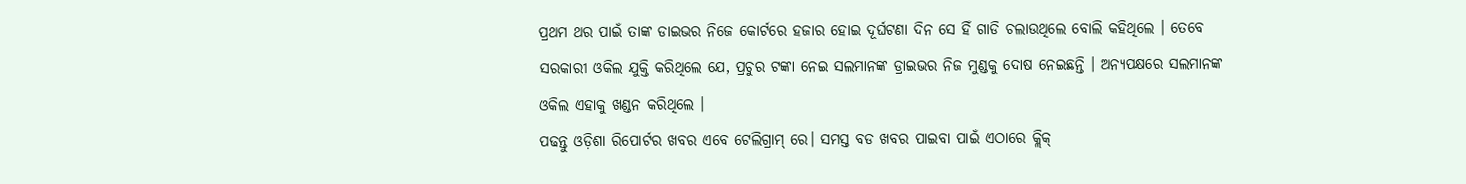ପ୍ରଥମ ଥର ପାଇଁ ତାଙ୍କ ଡାଇଭର ନିଜେ କୋର୍ଟରେ ହଜାର ହୋଇ ଦୂର୍ଘଟଣା ଦିନ ସେ ହିଁ ଗାଡି ଚଲାଉଥିଲେ ବୋଲି କହିଥିଲେ । ତେବେ ସରକାରୀ ଓକିଲ ଯୁକ୍ତି କରିଥିଲେ ଯେ, ପ୍ରଚୁର ଟଙ୍କା ନେଇ ସଲମାନଙ୍କ ଡ୍ରାଇଭର ନିଜ ମୁଣ୍ଡକୁ ଦୋଷ ନେଇଛନ୍ତି । ଅନ୍ୟପକ୍ଷରେ ସଲମାନଙ୍କ ଓକିଲ ଏହାକୁ ଖଣ୍ଡନ କରିଥିଲେ ।
ପଢନ୍ତୁ ଓଡ଼ିଶା ରିପୋର୍ଟର ଖବର ଏବେ ଟେଲିଗ୍ରାମ୍ ରେ। ସମସ୍ତ ବଡ ଖବର ପାଇବା ପାଇଁ ଏଠାରେ କ୍ଲିକ୍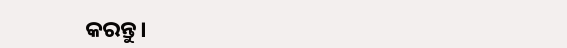କରନ୍ତୁ।